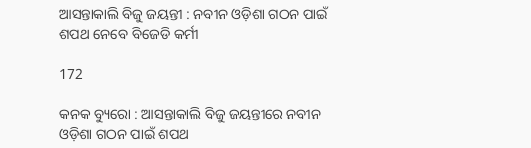ଆସନ୍ତାକାଲି ବିଜୁ ଜୟନ୍ତୀ : ନବୀନ ଓଡ଼ିଶା ଗଠନ ପାଇଁ ଶପଥ ନେବେ ବିଜେଡି କର୍ମୀ

172

କନକ ବ୍ୟୁରୋ : ଆସନ୍ତାକାଲି ବିଜୁ ଜୟନ୍ତୀରେ ନବୀନ ଓଡ଼ିଶା ଗଠନ ପାଇଁ ଶପଥ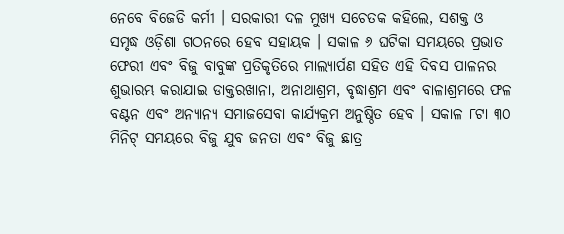ନେବେ ବିଜେଡି କର୍ମୀ । ସରକାରୀ ଦଳ ମୁଖ୍ୟ ସଚେତକ କହିଲେ, ସଶକ୍ତ ଓ ସମୃଦ୍ଧ ଓଡ଼ିଶା ଗଠନରେ ହେବ ସହାୟକ । ସକାଳ ୬ ଘଟିକା ସମୟରେ ପ୍ରଭାତ ଫେରୀ ଏବଂ ବିଜୁ ବାବୁଙ୍କ ପ୍ରତିକୃତିରେ ମାଲ୍ୟାର୍ପଣ ସହିତ ଏହି ଦିବସ ପାଳନର ଶୁଭାରମ୍ଭ କରାଯାଇ ଡାକ୍ତରଖାନା, ଅନାଥାଶ୍ରମ, ବୃଦ୍ଧାଶ୍ରମ ଏବଂ ବାଳାଶ୍ରମରେ ଫଳ ବଣ୍ଟନ ଏବଂ ଅନ୍ୟାନ୍ୟ ସମାଜସେବା କାର୍ଯ୍ୟକ୍ରମ ଅନୁଷ୍ଠିତ ହେବ । ସକାଳ ୮ଟା ୩୦ ମିନିଟ୍ ସମୟରେ ବିଜୁ ଯୁବ ଜନତା ଏବଂ ବିଜୁ ଛାତ୍ର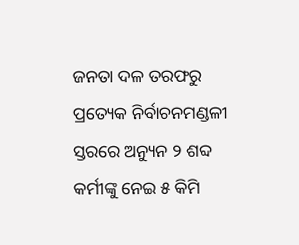ଜନତା ଦଳ ତରଫରୁ ପ୍ରତ୍ୟେକ ନିର୍ବାଚନମଣ୍ଡଳୀ ସ୍ତରରେ ଅନ୍ୟୁନ ୨ ଶବ୍ଦ କର୍ମୀଙ୍କୁ ନେଇ ୫ କିମି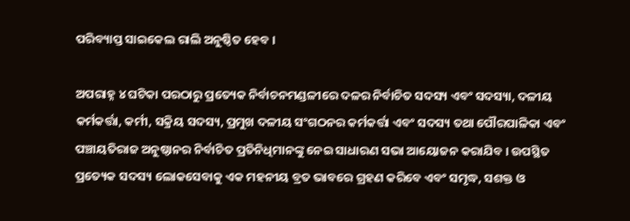ପରିବ୍ୟାପ୍ତ ସାଇକେଲ ରାଲି ଅନୁଷ୍ଠିତ ହେବ ।

ଅପରାହ୍ନ ୪ ଘଟିକା ପରଠାରୁ ପ୍ରତ୍ୟେକ ନିର୍ବାଚନମଣ୍ଡଳୀରେ ଦଳର ନିର୍ବାଚିତ ସଦସ୍ୟ ଏବଂ ସଦସ୍ୟା, ଦଳୀୟ କର୍ମକର୍ତ୍ତା, କର୍ମୀ, ସକ୍ରିୟ ସଦସ୍ୟ, ପ୍ରମୁଖ ଦଳୀୟ ସଂଗଠନର କର୍ମକର୍ତ୍ତା ଏବଂ ସଦସ୍ୟ ତଥା ପୌରପାଳିକା ଏବଂ ପଞ୍ଚାୟତିରାଜ ଅନୁଷ୍ଠାନର ନିର୍ବାଚିତ ପ୍ରତିନିଧିମାନଙ୍କୁ ନେଇ ସାଧାରଣ ସଭା ଆୟୋଜନ କରାଯିବ । ଉପସ୍ଥିତ ପ୍ରତ୍ୟେକ ସଦସ୍ୟ ଲୋକସେବାକୁ ଏକ ମହନୀୟ ବ୍ରତ ଭାବରେ ଗ୍ରହଣ କରିବେ ଏବଂ ସମୃଦ୍ଧ, ସଶକ୍ତ ଓ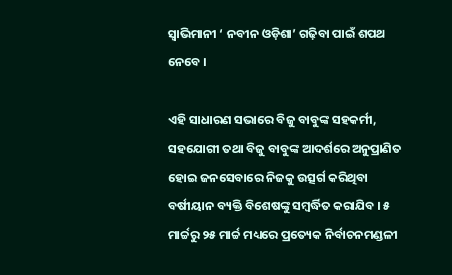ସ୍ଵାଭିମାନୀ ‘ ନବୀନ ଓଡ଼ିଶା’ ଗଢ଼ିବା ପାଇଁ ଶପଥ ନେବେ ।

ଏହି ସାଧାରଣ ସଭାରେ ବିଜୁ ବାବୁଙ୍କ ସହକର୍ମୀ, ସହଯୋଗୀ ତଥା ବିଜୁ ବାବୁଙ୍କ ଆଦର୍ଶରେ ଅନୁପ୍ରାଣିତ ହୋଇ ଜନସେବାରେ ନିଜକୁ ଉତ୍ସର୍ଗ କରିଥିବା ବର୍ଷୀୟାନ ବ୍ୟକ୍ତି ବିଶେଷଙ୍କୁ ସମ୍ବର୍ଦ୍ଧିତ କରାଯିବ । ୫ ମାର୍ଚ୍ଚରୁ ୨୫ ମାର୍ଚ୍ଚ ମଧ୍ୟରେ ପ୍ରତ୍ୟେକ ନିର୍ବାଚନମଣ୍ଡଳୀ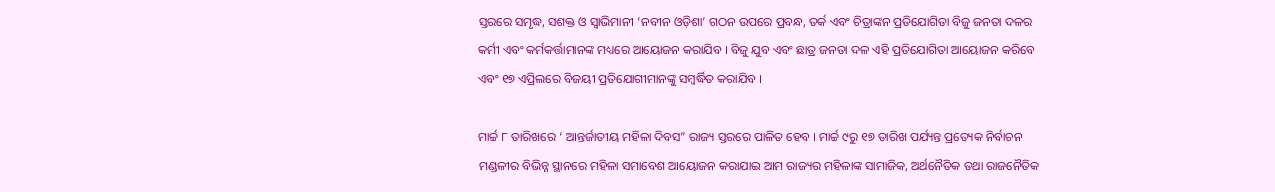ସ୍ତରରେ ସମୃଦ୍ଧ, ସଶକ୍ତ ଓ ସ୍ଵାଭିମାନୀ ‘ନବୀନ ଓଡ଼ିଶା’ ଗଠନ ଉପରେ ପ୍ରବନ୍ଧ, ତର୍କ ଏବଂ ଚିତ୍ରାଙ୍କନ ପ୍ରତିଯୋଗିତା ବିଜୁ ଜନତା ଦଳର କର୍ମୀ ଏବଂ କର୍ମକର୍ତ୍ତାମାନଙ୍କ ମଧ୍ୟରେ ଆୟୋଜନ କରାଯିବ । ବିଜୁ ଯୁବ ଏବଂ ଛାତ୍ର ଜନତା ଦଳ ଏହି ପ୍ରତିଯୋଗିତା ଆୟୋଜନ କରିବେ ଏବଂ ୧୭ ଏପ୍ରିଲରେ ବିଜୟୀ ପ୍ରତିଯୋଗୀମାନଙ୍କୁ ସମ୍ବର୍ଦ୍ଧିତ କରାଯିବ ।

ମାର୍ଚ୍ଚ ୮ ତାରିଖରେ ‘ ଆନ୍ତର୍ଜାତୀୟ ମହିଳା ଦିବସ” ରାଜ୍ୟ ସ୍ତରରେ ପାଳିତ ହେବ । ମାର୍ଚ୍ଚ ୯ରୁ ୧୭ ତାରିଖ ପର୍ଯ୍ୟନ୍ତ ପ୍ରତ୍ୟେକ ନିର୍ବାଚନ ମଣ୍ଡଳୀର ବିଭିନ୍ନ ସ୍ଥାନରେ ମହିଳା ସମାବେଶ ଆୟୋଜନ କରାଯାଇ ଆମ ରାଜ୍ୟର ମହିଳାଙ୍କ ସାମାଜିକ, ଅର୍ଥନୈତିକ ତଥା ରାଜନୈତିକ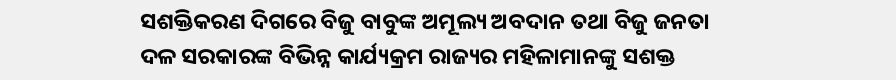ସଶକ୍ତିକରଣ ଦିଗରେ ବିଜୁ ବାବୁଙ୍କ ଅମୂଲ୍ୟ ଅବଦାନ ତଥା ବିଜୁ ଜନତା ଦଳ ସରକାରଙ୍କ ବିଭିନ୍ନ କାର୍ଯ୍ୟକ୍ରମ ରାଜ୍ୟର ମହିଳାମାନଙ୍କୁ ସଶକ୍ତ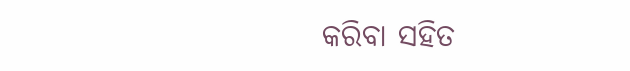କରିବା ସହିତ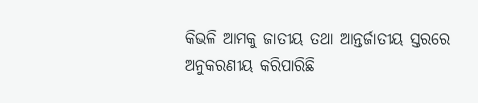କିଭଳି ଆମକୁ ଜାତୀୟ ତଥା ଆନ୍ତର୍ଜାତୀୟ ସ୍ତରରେ ଅନୁକରଣୀୟ କରିପାରିଛି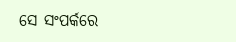ସେ ସଂପର୍କରେ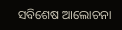ସବିଶେଷ ଆଲୋଚନା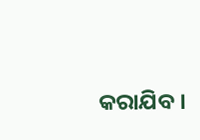କରାଯିବ ।